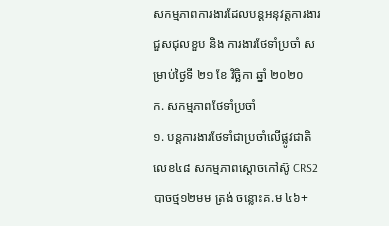សកម្មភាពការងារដែលបន្តអនុវត្តការងារជួសជុលខួប និង ការងារថែទាំប្រចាំ សម្រាប់ថ្ងៃទី ២១ ខែ វិច្ឆិកា ឆ្នាំ ២០២០
ក. សកម្មភាពថែទាំប្រចាំ
១. បន្តការងារថែទាំជាប្រចាំលើផ្លូវជាតិលេខ៤៨ សកម្មភាពស្តោចកៅស៊ូ CRS2 បាចថ្ម១២មម ត្រង់ ចន្លោះគ.ម ៤៦+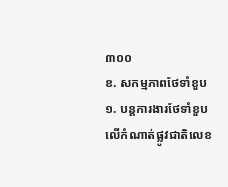៣០០
ខ. សកម្មភាពថែទាំខួប
១. បន្តការងារថែទាំខួបលើកំណាត់ផ្លូវជាតិលេខ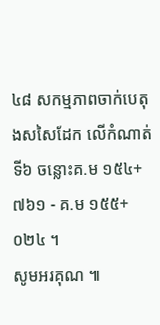៤៨ សកម្មភាពចាក់បេតុងសសៃដែក លើកំណាត់ទី៦ ចន្លោះគ.ម ១៥៤+៧៦១ - គ.ម ១៥៥+០២៤ ។
សូមអរគុណ ៕